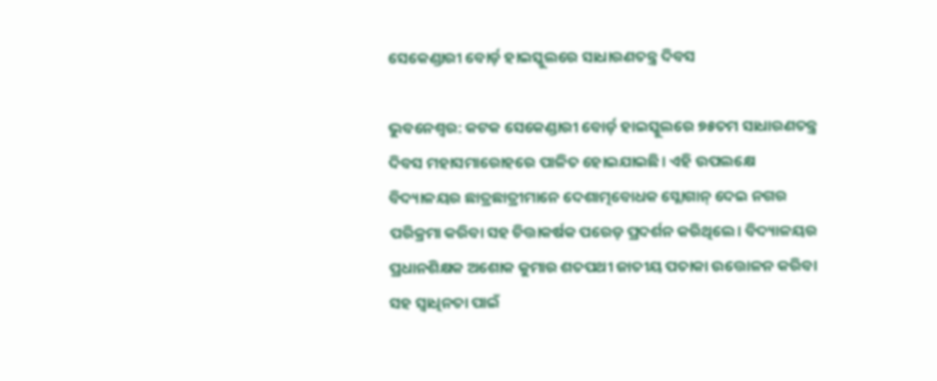ସେକେଣ୍ଡାରୀ ବୋର୍ଡ଼ ହାଇସ୍କୁଲରେ ସାଧାରଣତନ୍ତ୍ର ଦିବସ

ଭୁବନେଶ୍ବର: କଟକ ସେକେଣ୍ଡାରୀ ବୋର୍ଡ଼ ହାଇସ୍କୁଲରେ ୭୫ତମ ସାଧାରଣତନ୍ତ୍ର ଦିବସ ମହାସମାରୋହରେ ପାଳିତ ହୋଇଯାଇଛି। ଏହି ଉପଲକ୍ଷେ ବିଦ୍ୟାଳୟର ଛାତ୍ରଛାତ୍ରୀମାନେ ଦେଶାତ୍ମବୋଧକ ସ୍ଲୋଗାନ୍ ଦେଇ ନଗର ପରିକ୍ରମା କରିବା ସହ ଚିତ୍ତାକର୍ଷକ ପରେଡ଼ ପ୍ରଦର୍ଶନ କରିଥିଲେ। ବିଦ୍ୟାଳୟର ପ୍ରଧାନଶିକ୍ଷକ ଅଶୋକ କୁମାର ଶତପଥୀ ଜାତୀୟ ପତାକା ଉତ୍ତୋଳନ କରିବା ସହ ସ୍ୱାଧିନତା ପାଇଁ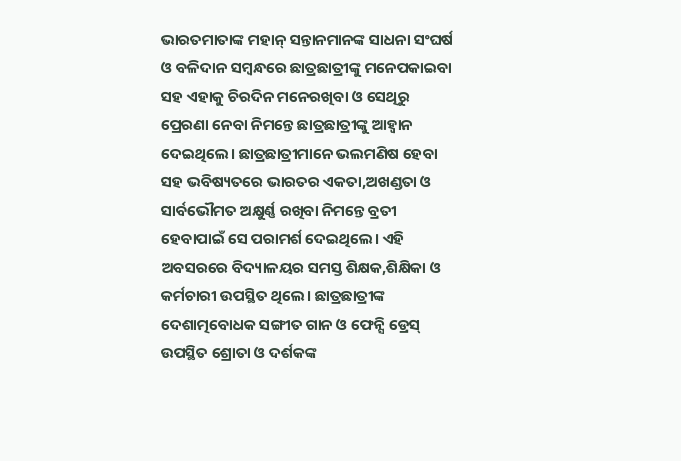ଭାରତମାତାଙ୍କ ମହାନ୍ ସନ୍ତାନମାନଙ୍କ ସାଧନା ସଂଘର୍ଷ ଓ ବଳିଦାନ ସମ୍ବନ୍ଧରେ ଛାତ୍ରଛାତ୍ରୀଙ୍କୁ ମନେପକାଇବା ସହ ଏହାକୁ ଚିରଦିନ ମନେରଖିବା ଓ ସେଥିରୁ ପ୍ରେରଣା ନେବା ନିମନ୍ତେ ଛାତ୍ରଛାତ୍ରୀଙ୍କୁ ଆହ୍ୱାନ ଦେଇଥିଲେ। ଛାତ୍ରଛାତ୍ରୀମାନେ ଭଲମଣିଷ ହେବା ସହ ଭବିଷ୍ୟତରେ ଭାରତର ଏକତା,ଅଖଣ୍ଡତା ଓ ସାର୍ବଭୌମତ ଅକ୍ଷୁର୍ଣ୍ଣ ରଖିବା ନିମନ୍ତେ ବ୍ରତୀ ହେବାପାଇଁ ସେ ପରାମର୍ଶ ଦେଇଥିଲେ। ଏହି ଅବସରରେ ବିଦ୍ୟାଳୟର ସମସ୍ତ ଶିକ୍ଷକ,ଶିକ୍ଷିକା ଓ କର୍ମଚାରୀ ଉପସ୍ଥିତ ଥିଲେ। ଛାତ୍ରଛାତ୍ରୀଙ୍କ ଦେଶାତ୍ମବୋଧକ ସଙ୍ଗୀତ ଗାନ ଓ ଫେନ୍ସି ଡ୍ରେସ୍ ଉପସ୍ଥିତ ଶ୍ରୋତା ଓ ଦର୍ଶକଙ୍କ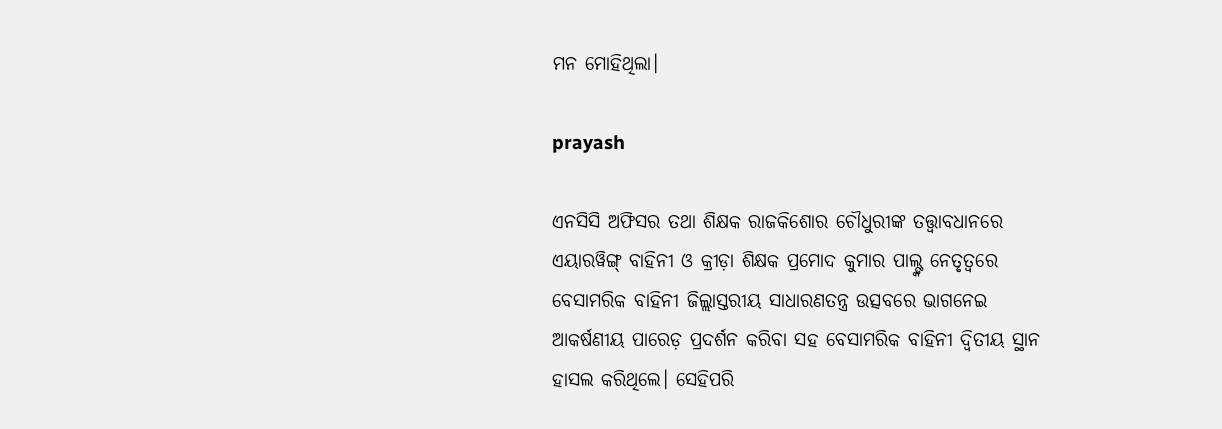ମନ ମୋହିଥିଲା।

prayash

ଏନସିସି ଅଫିସର ତଥା ଶିକ୍ଷକ ରାଜକିଶୋର ଚୌଧୁରୀଙ୍କ ତତ୍ତ୍ୱାବଧାନରେ ଏୟାରୱିଙ୍ଗ୍ ବାହିନୀ ଓ କ୍ରୀଡ଼ା ଶିକ୍ଷକ ପ୍ରମୋଦ କୁମାର ପାଲ୍ଙ୍କ ନେତୃତ୍ୱରେ ବେସାମରିକ ବାହିନୀ ଜିଲ୍ଲାସ୍ତରୀୟ ସାଧାରଣତନ୍ତ୍ର ଉତ୍ସବରେ ଭାଗନେଇ ଆକର୍ଷଣୀୟ ପାରେଡ଼ ପ୍ରଦର୍ଶନ କରିବା ସହ ବେସାମରିକ ବାହିନୀ ଦ୍ୱିତୀୟ ସ୍ଥାନ ହାସଲ କରିଥିଲେ। ସେହିପରି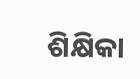ଶିକ୍ଷିକା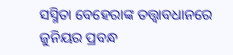ସସ୍ମିତା ବେହେରାଙ୍କ ତତ୍ତ୍ୱାବଧାନରେ ଜୁନିୟର ପ୍ରବନ୍ଧ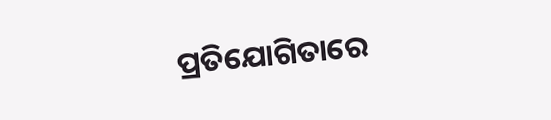ପ୍ରତିଯୋଗିତାରେ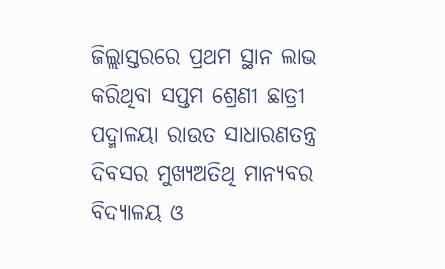ଜିଲ୍ଲାସ୍ତରରେ ପ୍ରଥମ ସ୍ଥାନ ଲାଭ କରିଥିବା ସପ୍ତମ ଶ୍ରେଣୀ ଛାତ୍ରୀ ପଦ୍ମାଳୟା ରାଉତ ସାଧାରଣତନ୍ତ୍ର ଦିବସର ମୁଖ୍ୟଅତିଥି ମାନ୍ୟବର ବିଦ୍ୟାଳୟ ଓ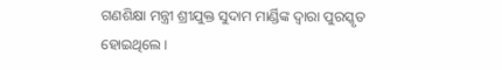ଗଣଶିକ୍ଷା ମନ୍ତ୍ରୀ ଶ୍ରୀଯୁକ୍ତ ସୁଦାମ ମାର୍ଣ୍ଡିଙ୍କ ଦ୍ୱାରା ପୁରସ୍କୃତ ହୋଇଥିଲେ।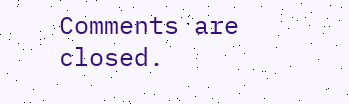Comments are closed.